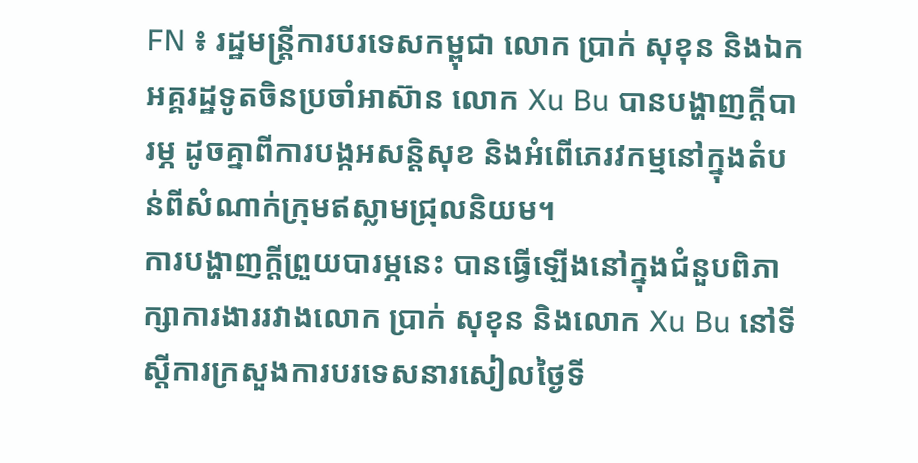FN ៖ រដ្ឋមន្រ្តីការបរទេសកម្ពុជា លោក ប្រាក់ សុខុន និងឯកអគ្គរដ្ឋទូតចិនប្រចាំអាស៊ាន លោក Xu Bu បានបង្ហាញក្តីបារម្ភ ដូចគ្នាពីការបង្កអសន្តិសុខ និងអំពើភេរវកម្មនៅក្នុងតំបន់ពីសំណាក់ក្រុមឥស្លាមជ្រុលនិយម។
ការបង្ហាញក្តីព្រួយបារម្ភនេះ បានធ្វើឡើងនៅក្នុងជំនួបពិភាក្សាការងាររវាងលោក ប្រាក់ សុខុន និងលោក Xu Bu នៅទីស្តីការក្រសួងការបរទេសនារសៀលថ្ងៃទី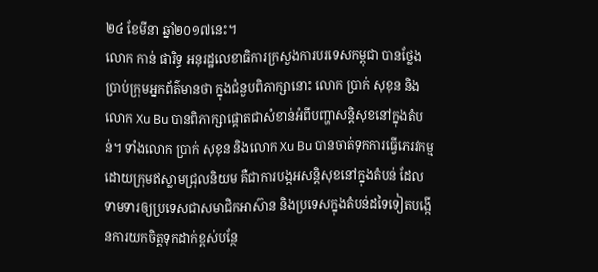២៤ ខែមីនា ឆ្នាំ២០១៧នេះ។
លោក កាន់ ផារិទ្ធ អនុរដ្ឋលេខាធិការក្រសួងការបរទេសកម្ពុជា បានថ្លែងប្រាប់ក្រុមអ្នកព័ត៌មានថា ក្នុងជំនួបពិភាក្សានោះ លោក ប្រាក់ សុខុន និងលោក Xu Bu បានពិភាក្សាផ្តោតជាសំខាន់អំពីបញ្ហាសន្តិសុខនៅក្នុងតំបន់។ ទាំងលោក ប្រាក់ សុខុន និងលោក Xu Bu បានចាត់ទុកការធ្វើភេរវកម្មដោយក្រុមឥស្លាមជ្រុលនិយម គឺជាការបង្កអសន្តិសុខនៅក្នុងតំបន់ ដែលទាមទារឲ្យប្រទេសជាសមាជិកអាស៊ាន និងប្រទេសក្នុងតំបន់ដទៃទៀតបង្កើនការយកចិត្តទុកដាក់ខ្ពស់បន្ថែ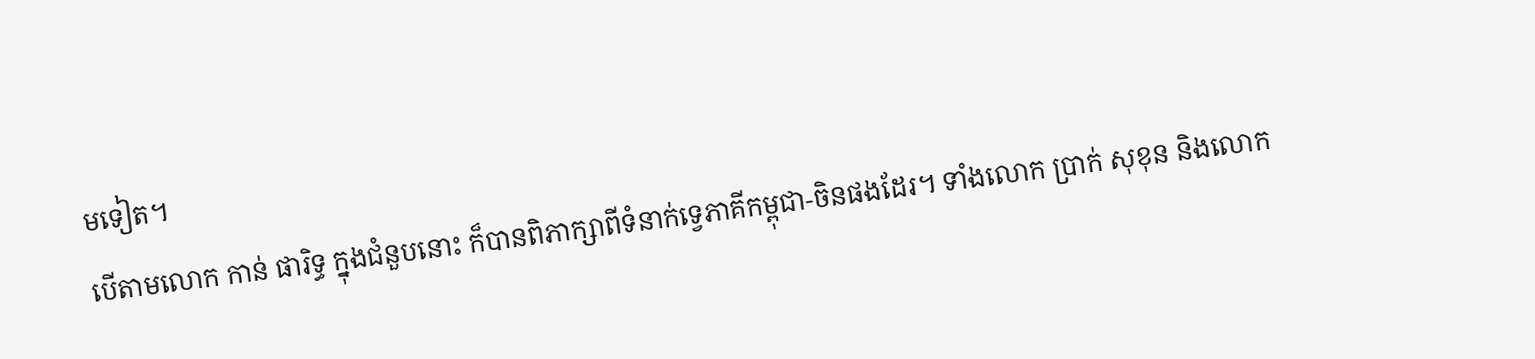មទៀត។
បើតាមលោក កាន់ ផារិទ្ធ ក្នុងជំនួបនោះ ក៏បានពិភាក្សាពីទំនាក់ទ្វេភាគីកម្ពុជា-ចិនផងដែរ។ ទាំងលោក ប្រាក់ សុខុន និងលោក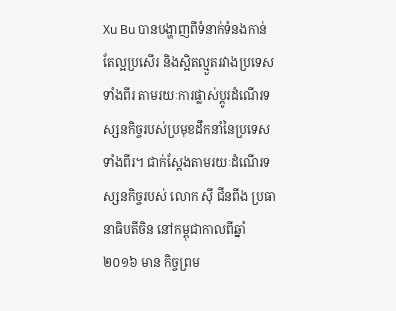Xu Bu បានបង្ហាញពីទំនាក់ទំនងកាន់តែល្អប្រសើរ និងស្អិតល្មួតរវាងប្រទេសទាំងពីរ តាមរយៈការផ្លាស់ប្តូរដំណើរទស្សនកិច្ចរបស់ប្រមុខដឹកនាំនៃប្រទេសទាំងពីរ។ ជាក់ស្តែងតាមរយៈដំណើរទស្សនកិច្ចរបស់ លោក ស៊ី ជីនពីង ប្រធានាធិបតីចិន នៅកម្ពុជាកាលពីឆ្នាំ២០១៦ មាន កិច្ចព្រម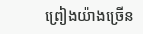ព្រៀងយ៉ាងច្រើន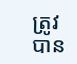ត្រូវបាន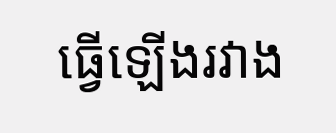ធ្វើឡើងរវាង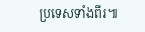ប្រទេសទាំងពីរ៕